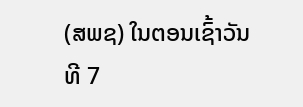(ສພຊ) ໃນຕອນເຊົ້າວັນທີ 7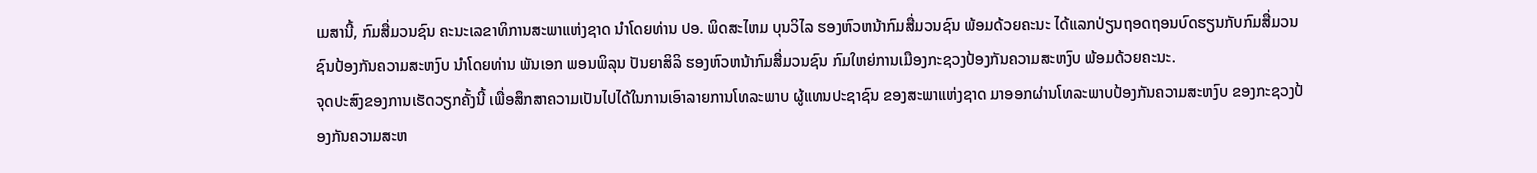ເມສານີ້, ກົມສື່ມວນຊົນ ຄະນະເລຂາທິການສະພາແຫ່ງຊາດ ນໍາໂດຍທ່ານ ປອ. ພິດສະໄຫມ ບຸນວິໄລ ຮອງຫົວຫນ້າກົມສື່ມວນຊົນ ພ້ອມດ້ວຍຄະນະ ໄດ້ແລກປ່ຽນຖອດຖອນບົດຮຽນກັບກົມສື່ມວນຊົນປ້ອງກັນຄວາມສະຫງົບ ນຳໂດຍທ່ານ ພັນເອກ ພອນພິລຸນ ປັນຍາສິລິ ຮອງຫົວຫນ້າກົມສື່ມວນຊົນ ກົມໃຫຍ່ການເມືອງກະຊວງປ້ອງກັນຄວາມສະຫງົບ ພ້ອມດ້ວຍຄະນະ.
ຈຸດປະສົງຂອງການເຮັດວຽກຄັ້ງນີ້ ເພື່ອສຶກສາຄວາມເປັນໄປໄດ້ໃນການເອົາລາຍການໂທລະພາບ ຜູ້ແທນປະຊາຊົນ ຂອງສະພາແຫ່ງຊາດ ມາອອກຜ່ານໂທລະພາບປ້ອງກັນຄວາມສະຫງົບ ຂອງກະຊວງປ້ອງກັນຄວາມສະຫ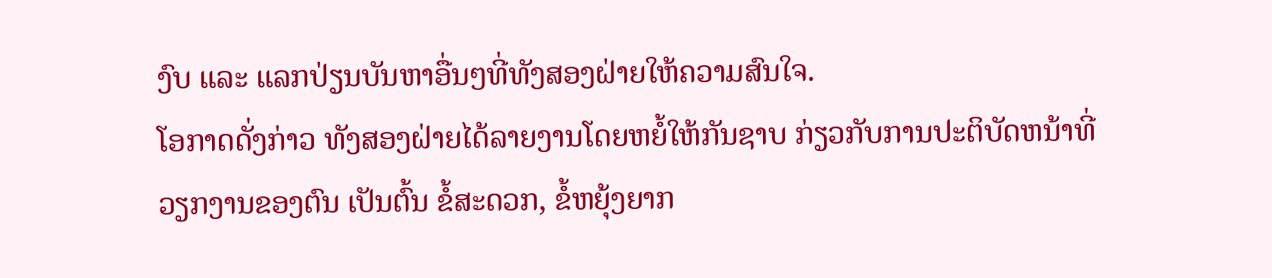ງົບ ແລະ ແລກປ່ຽນບັນຫາອື່ນໆທີ່ທັງສອງຝ່າຍໃຫ້ຄວາມສົນໃຈ.
ໂອກາດດັ່ງກ່າວ ທັງສອງຝ່າຍໄດ້ລາຍງານໂດຍຫຍໍ້ໃຫ້ກັນຊາບ ກ່ຽວກັບການປະຕິບັດຫນ້າທີ່ວຽກງານຂອງຕົນ ເປັນຕົ້ນ ຂໍ້ສະດວກ, ຂໍ້ຫຍຸ້ງຍາກ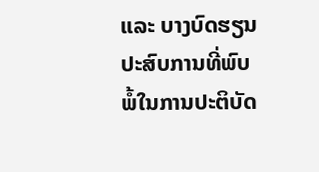ແລະ ບາງບົດຮຽນປະສົບການທີ່ພົບພໍ້ໃນການປະຕິບັດ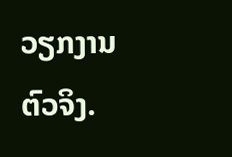ວຽກງານຕົວຈິງ.